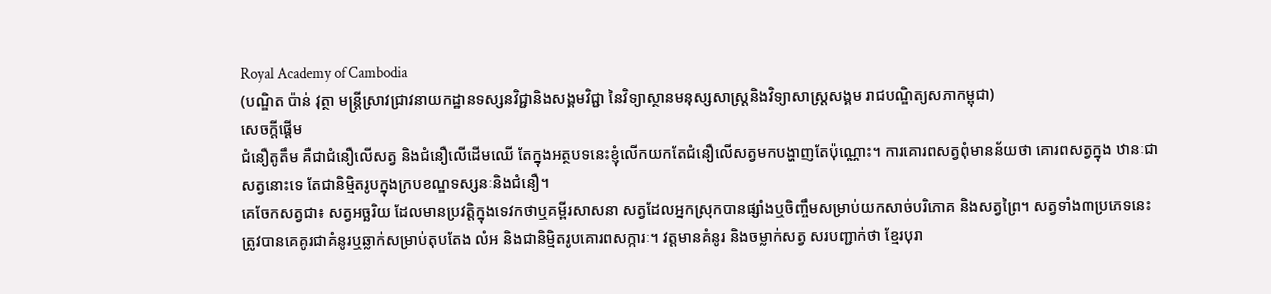Royal Academy of Cambodia
(បណ្ឌិត ប៉ាន់ វុត្ថា មន្រ្តីស្រាវជ្រាវនាយកដ្ឋានទស្សនវិជ្ជានិងសង្គមវិជ្ជា នៃវិទ្យាស្ថានមនុស្សសាស្រ្តនិងវិទ្យាសាស្រ្តសង្គម រាជបណ្ឌិត្យសភាកម្ពុជា)
សេចក្តីផ្តើម
ជំនឿតូតឹម គឺជាជំនឿលើសត្វ និងជំនឿលើដើមឈើ តែក្នុងអត្ថបទនេះខ្ញុំលើកយកតែជំនឿលើសត្វមកបង្ហាញតែប៉ុណ្ណោះ។ ការគោរពសត្វពុំមានន័យថា គោរពសត្វក្នុង ឋានៈជាសត្វនោះទេ តែជានិម្មិតរូបក្នុងក្របខណ្ឌទស្សនៈនិងជំនឿ។
គេចែកសត្វជា៖ សត្វអច្ឆរិយ ដែលមានប្រវត្តិក្នុងទេវកថាឬគម្ពីរសាសនា សត្វដែលអ្នកស្រុកបានផ្សាំងឬចិញ្ចឹមសម្រាប់យកសាច់បរិភោគ និងសត្វព្រៃ។ សត្វទាំង៣ប្រភេទនេះ ត្រូវបានគេគូរជាគំនូរឬឆ្លាក់សម្រាប់តុបតែង លំអ និងជានិម្មិតរូបគោរពសក្ការៈ។ វត្តមានគំនូរ និងចម្លាក់សត្វ សរបញ្ជាក់ថា ខ្មែរបុរា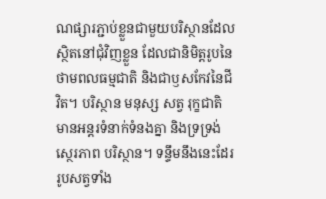ណផ្សារភ្ជាប់ខ្លួនជាមួយបរិស្ថានដែលស្ថិតនៅជុំវិញខ្លួន ដែលជានិមិត្តរូបនៃថាមពលធម្មជាតិ និងជាឫសកែវនៃជីវិត។ បរិស្ថាន មនុស្ស សត្វ រុក្ខជាតិ មានអន្តរទំនាក់ទំនងគ្នា និងទ្រទ្រង់ស្ថេរភាព បរិស្ថាន។ ទន្ទឹមនឹងនេះដែរ រូបសត្វទាំង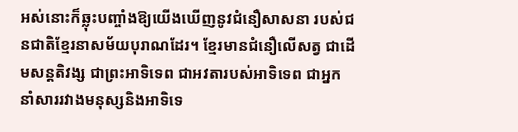អស់នោះក៏ឆ្លុះបញ្ចាំងឱ្យយើងឃើញនូវជំនឿសាសនា របស់ជនជាតិខ្មែរនាសម័យបុរាណដែរ។ ខ្មែរមានជំនឿលើសត្វ ជាដើមសន្តតិវង្ស ជាព្រះអាទិទេព ជាអវតារបស់អាទិទេព ជាអ្នកនាំសាររវាងមនុស្សនិងអាទិទេ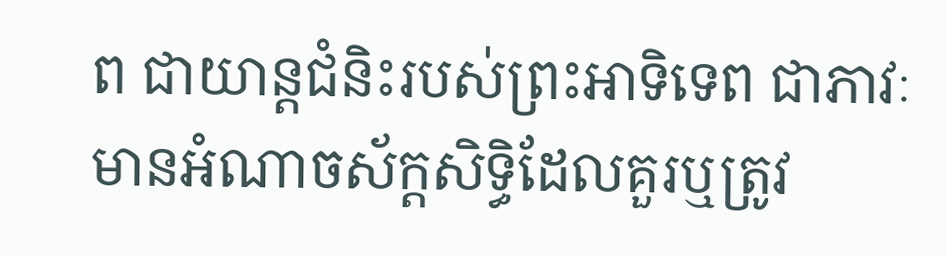ព ជាយាន្តជំនិះរបស់ព្រះអាទិទេព ជាភាវៈមានអំណាចស័ក្តសិទ្ធិដែលគួរឬត្រូវ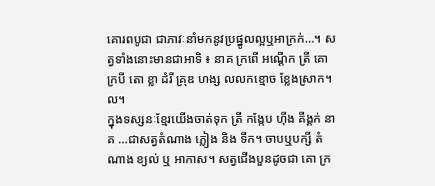គោរពបូជា ជាភាវៈនាំមកនូវប្រផ្នូលល្អឬអាក្រក់…។ សត្វទាំងនោះមានជាអាទិ ៖ នាគ ក្រពើ អណ្តើក ត្រី គោ ក្របី តោ ខ្លា ដំរី គ្រុឌ ហង្ស លលកខ្មោច ខ្លែងស្រាក។ល។
ក្នុងទស្សនៈខ្មែរយើងចាត់ទុក ត្រី កង្កែប ហ៊ីង គីង្គក់ នាគ …ជាសត្វតំណាង ភ្លៀង និង ទឹក។ ចាបឬបក្សី តំណាង ខ្យល់ ឬ អាកាស។ សត្វជើងបួនដូចជា គោ ក្រ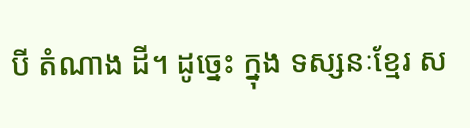បី តំណាង ដី។ ដូច្នេះ ក្នុង ទស្សនៈខ្មែរ ស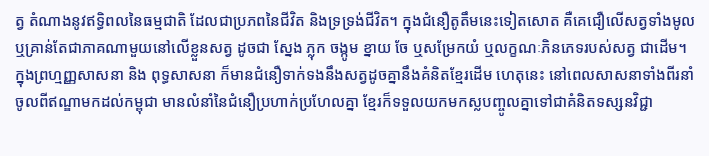ត្វ តំណាងនូវឥទ្ធិពលនៃធម្មជាតិ ដែលជាប្រភពនៃជីវិត និងទ្រទ្រង់ជីវិត។ ក្នុងជំនឿតូតឹមនេះទៀតសោត គឺគេជឿលើសត្វទាំងមូល ឬគ្រាន់តែជាភាគណាមួយនៅលើខ្លួនសត្វ ដូចជា ស្នែង ភ្លុក ចង្កូម ខ្នាយ ចែ ឬសម្រែកយំ ឬលក្ខណៈភិនភេទរបស់សត្វ ជាដើម។
ក្នុងព្រហ្មញ្ញសាសនា និង ពុទ្ធសាសនា ក៏មានជំនឿទាក់ទងនឹងសត្វដូចគ្នានឹងគំនិតខ្មែរដើម ហេតុនេះ នៅពេលសាសនាទាំងពីរនាំចូលពីឥណ្ឌាមកដល់កម្ពុជា មានលំនាំនៃជំនឿប្រហាក់ប្រហែលគ្នា ខ្មែរក៏ទទួលយកមកស្លបញ្ចូលគ្នាទៅជាគំនិតទស្សនវិជ្ជា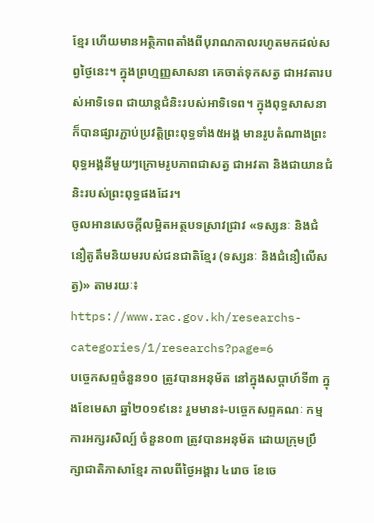ខ្មែរ ហើយមានអត្ថិភាពតាំងពីបុរាណកាលរហូតមកដល់សព្វថ្ងៃនេះ។ ក្នុងព្រហ្មញ្ញសាសនា គេចាត់ទុកសត្វ ជាអវតារបស់អាទិទេព ជាយាន្តជំនិះរបស់អាទិទេព។ ក្នុងពុទ្ធសាសនា ក៏បានផ្សារភ្ជាប់ប្រវត្តិព្រះពុទ្ធទាំង៥អង្គ មានរូបតំណាងព្រះពុទ្ធអង្គនីមួយៗក្រោមរូបភាពជាសត្វ ជាអវតា និងជាយានជំនិះរបស់ព្រះពុទ្ធផងដែរ។
ចូលអានសេចក្ដីលម្អិតអត្ថបទស្រាវជ្រាវ «ទស្សនៈ និងជំនឿតូតឹមនិយមរបស់ជនជាតិខ្មែរ (ទស្សនៈ និងជំនឿលើសត្វ)» តាមរយៈ៖ https://www.rac.gov.kh/researchs-categories/1/researchs?page=6
បច្ចេកសព្ទចំនួន១០ ត្រូវបានអនុម័ត នៅក្នុងសប្តាហ៍ទី៣ ក្នុងខែមេសា ឆ្នាំ២០១៩នេះ រួមមាន៖-បច្ចេកសព្ទគណៈ កម្មការអក្សរសិល្ប៍ ចំនួន០៣ ត្រូវបានអនុម័ត ដោយក្រុមប្រឹក្សាជាតិភាសាខ្មែរ កាលពីថ្ងៃអង្គារ ៤រោច ខែចេ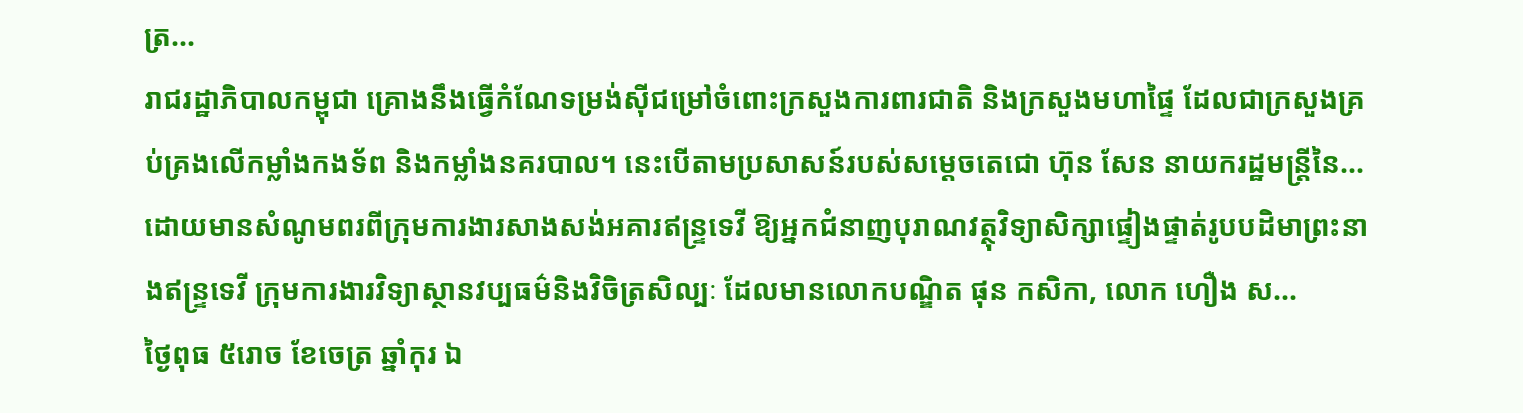ត្រ...
រាជរដ្ឋាភិបាលកម្ពុជា គ្រោងនឹងធ្វើកំណែទម្រង់ស៊ីជម្រៅចំពោះក្រសួងការពារជាតិ និងក្រសួងមហាផ្ទៃ ដែលជាក្រសួងគ្រប់គ្រងលើកម្លាំងកងទ័ព និងកម្លាំងនគរបាល។ នេះបើតាមប្រសាសន៍របស់សម្តេចតេជោ ហ៊ុន សែន នាយករដ្ឋមន្រ្តីនៃ...
ដោយមានសំណូមពរពីក្រុមការងារសាងសង់អគារឥន្រ្ទទេវី ឱ្យអ្នកជំនាញបុរាណវត្ថុវិទ្យាសិក្សាផ្ទៀងផ្ទាត់រូបបដិមាព្រះនាងឥន្រ្ទទេវី ក្រុមការងារវិទ្យាស្ថានវប្បធម៌និងវិចិត្រសិល្បៈ ដែលមានលោកបណ្ឌិត ផុន កសិកា, លោក ហឿង ស...
ថ្ងៃពុធ ៥រោច ខែចេត្រ ឆ្នាំកុរ ឯ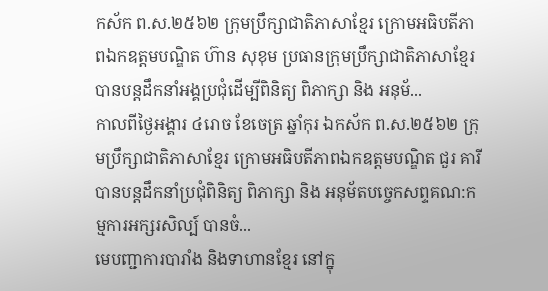កស័ក ព.ស.២៥៦២ ក្រុមប្រឹក្សាជាតិភាសាខ្មែរ ក្រោមអធិបតីភាពឯកឧត្តមបណ្ឌិត ហ៊ាន សុខុម ប្រធានក្រុមប្រឹក្សាជាតិភាសាខ្មែរ បានបន្តដឹកនាំអង្គប្រជុំដេីម្បីពិនិត្យ ពិភាក្សា និង អនុម័...
កាលពីថ្ងៃអង្គារ ៤រោច ខែចេត្រ ឆ្នាំកុរ ឯកស័ក ព.ស.២៥៦២ ក្រុមប្រឹក្សាជាតិភាសាខ្មែរ ក្រោមអធិបតីភាពឯកឧត្តមបណ្ឌិត ជួរ គារី បានបន្តដឹកនាំប្រជុំពិនិត្យ ពិភាក្សា និង អនុម័តបច្ចេកសព្ទគណ:កម្មការអក្សរសិល្ប៍ បានចំ...
មេបញ្ជាការបារាំង និងទាហានខ្មែរ នៅក្នុ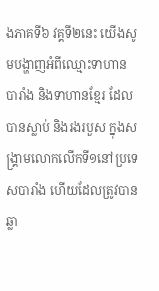ងភាគទី៦ វគ្គទី២នេះ យើងសូមបង្ហាញអំពីឈ្មោះទាហានបារាំង និងទាហានខ្មែរ ដែលបានស្លាប់ និងរងរបួស ក្នុងសង្គ្រាមលោកលើកទី១នៅប្រទេសបារាំង ហើយដែលត្រូវបានឆ្លា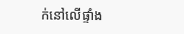ក់នៅលើផ្ទាំង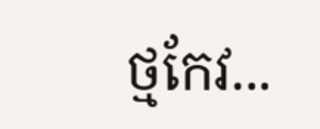ថ្មកែវ...